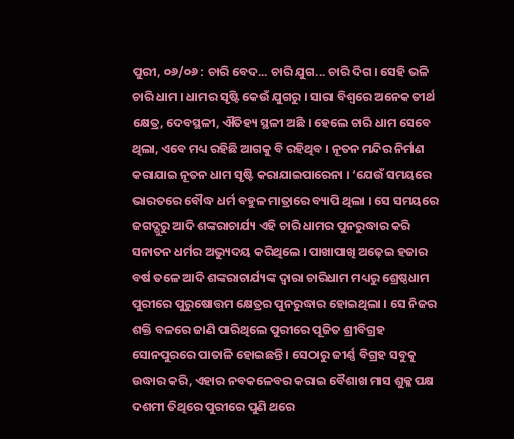ପୁରୀ, ୦୬/୦୬ : ଚାରି ବେଦ... ଚାରି ଯୁଗ... ଚାରି ଦିଗ । ସେହି ଭଳି ଚାରି ଧାମ । ଧାମର ସୃଷ୍ଟି କେଉଁ ଯୁଗରୁ । ସାରା ବିଶ୍ୱରେ ଅନେକ ତୀର୍ଥ କ୍ଷେତ୍ର, ଦେବସ୍ଥଳୀ, ଐତିହ୍ୟ ସ୍ଥଳୀ ଅଛି । ହେଲେ ଚାରି ଧାମ ସେବେ ଥିଲା, ଏବେ ମଧ୍ୟ ରହିଛି ଆଗକୁ ବି ରହିଥିବ । ନୂତନ ମନ୍ଦିର ନିର୍ମାଣ କରାଯାଇ ନୂତନ ଧାମ ସୃଷ୍ଟି କରାଯାଇପାରେନା । ‘ଯେଉଁ ସମୟରେ ଭାରତରେ ବୌଦ୍ଧ ଧର୍ମ ବହୁଳ ମାତ୍ରାରେ ବ୍ୟାପି ଥିଲା । ସେ ସମୟରେ ଜଗଦ୍ଗୁରୁ ଆଦି ଶଙ୍କରାଚାର୍ଯ୍ୟ ଏହି ଚାରି ଧାମର ପୁନରୁଦ୍ଧାର କରି ସନାତନ ଧର୍ମର ଅଭ୍ୟୁଦୟ କରିଥିଲେ । ପାଖାପାଖି ଅଢ଼େଇ ହଜାର ବର୍ଷ ତଳେ ଆଦି ଶଙ୍କରାଚାର୍ଯ୍ୟଙ୍କ ଦ୍ୱାରା ଚାରିଧାମ ମଧ୍ୟରୁ ଶ୍ରେଷ୍ଠଧାମ ପୁରୀରେ ପୁରୁଷୋତ୍ତମ କ୍ଷେତ୍ରର ପୁନରୁଦ୍ଧାର ହୋଇଥିଲା । ସେ ନିଜର ଶକ୍ତି ବଳରେ ଜାଣି ପାରିଥିଲେ ପୁରୀରେ ପୂଜିତ ଶ୍ରୀବିଗ୍ରହ ସୋନପୁରରେ ପାତାଳି ହୋଇଛନ୍ତି । ସେଠାରୁ ଜୀର୍ଣ୍ଣ ବିଗ୍ରହ ସବୁକୁ ଉଦ୍ଧାର କରି, ଏହାର ନବକଳେବର କରାଇ ବୈଶାଖ ମାସ ଶୁକ୍ଳ ପକ୍ଷ ଦଶମୀ ତିଥିରେ ପୁରୀରେ ପୁଣି ଥରେ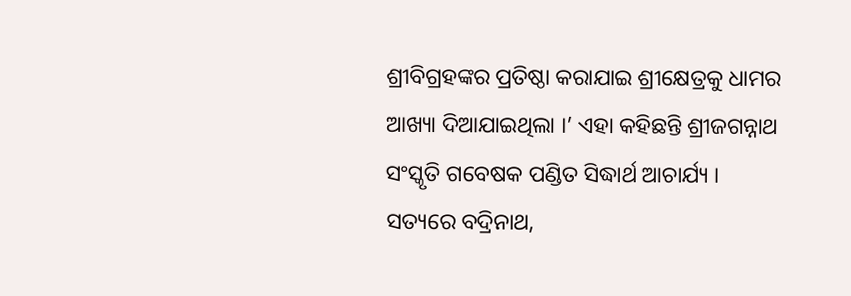ଶ୍ରୀବିଗ୍ରହଙ୍କର ପ୍ରତିଷ୍ଠା କରାଯାଇ ଶ୍ରୀକ୍ଷେତ୍ରକୁ ଧାମର ଆଖ୍ୟା ଦିଆଯାଇଥିଲା ।’ ଏହା କହିଛନ୍ତି ଶ୍ରୀଜଗନ୍ନାଥ ସଂସ୍କୃତି ଗବେଷକ ପଣ୍ଡିତ ସିଦ୍ଧାର୍ଥ ଆଚାର୍ଯ୍ୟ ।
ସତ୍ୟରେ ବଦ୍ରିନାଥ,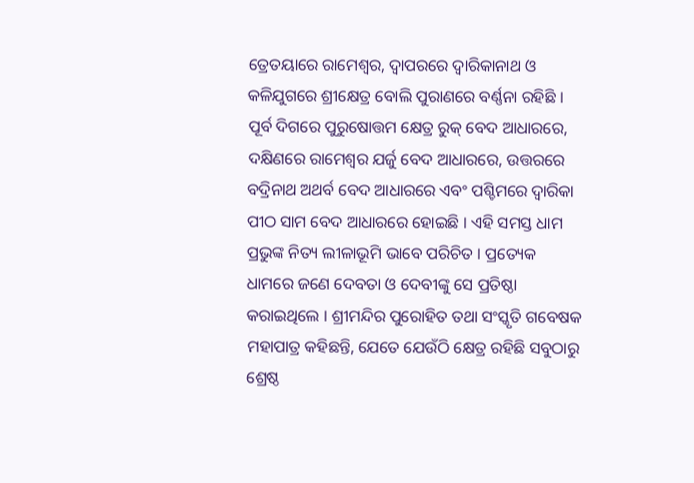ତ୍ରେତୟାରେ ରାମେଶ୍ୱର, ଦ୍ୱାପରରେ ଦ୍ୱାରିକାନାଥ ଓ କଳିଯୁଗରେ ଶ୍ରୀକ୍ଷେତ୍ର ବୋଲି ପୁରାଣରେ ବର୍ଣ୍ଣନା ରହିଛି । ପୂର୍ବ ଦିଗରେ ପୁରୁଷୋତ୍ତମ କ୍ଷେତ୍ର ରୁକ୍ ବେଦ ଆଧାରରେ, ଦକ୍ଷିଣରେ ରାମେଶ୍ୱର ଯର୍ଜୁ ବେଦ ଆଧାରରେ, ଉତ୍ତରରେ ବଦ୍ରିନାଥ ଅଥର୍ବ ବେଦ ଆଧାରରେ ଏବଂ ପଶ୍ଚିମରେ ଦ୍ୱାରିକା ପୀଠ ସାମ ବେଦ ଆଧାରରେ ହୋଇଛି । ଏହି ସମସ୍ତ ଧାମ ପ୍ରଭୁଙ୍କ ନିତ୍ୟ ଲୀଳାଭୂମି ଭାବେ ପରିଚିତ । ପ୍ରତ୍ୟେକ ଧାମରେ ଜଣେ ଦେବତା ଓ ଦେବୀଙ୍କୁ ସେ ପ୍ରତିଷ୍ଠା କରାଇଥିଲେ । ଶ୍ରୀମନ୍ଦିର ପୁରୋହିତ ତଥା ସଂସ୍କୃତି ଗବେଷକ ମହାପାତ୍ର କହିଛନ୍ତି, ଯେତେ ଯେଉଁଠି କ୍ଷେତ୍ର ରହିଛି ସବୁଠାରୁ ଶ୍ରେଷ୍ଠ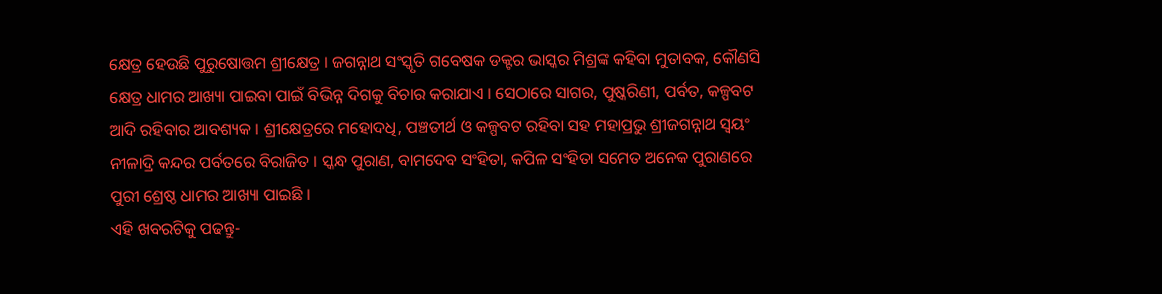କ୍ଷେତ୍ର ହେଉଛି ପୁରୁଷୋତ୍ତମ ଶ୍ରୀକ୍ଷେତ୍ର । ଜଗନ୍ନାଥ ସଂସ୍କୃତି ଗବେଷକ ଡକ୍ଟର ଭାସ୍କର ମିଶ୍ରଙ୍କ କହିବା ମୁତାବକ, କୌଣସି କ୍ଷେତ୍ର ଧାମର ଆଖ୍ୟା ପାଇବା ପାଇଁ ବିଭିନ୍ନ ଦିଗକୁ ବିଚାର କରାଯାଏ । ସେଠାରେ ସାଗର, ପୁଷ୍କରିଣୀ, ପର୍ବତ, କଳ୍ପବଟ ଆଦି ରହିବାର ଆବଶ୍ୟକ । ଶ୍ରୀକ୍ଷେତ୍ରରେ ମହୋଦଧି, ପଞ୍ଚତୀର୍ଥ ଓ କଳ୍ପବଟ ରହିବା ସହ ମହାପ୍ରଭୁ ଶ୍ରୀଜଗନ୍ନାଥ ସ୍ୱୟଂ ନୀଳାଦ୍ରି କନ୍ଦର ପର୍ବତରେ ବିରାଜିତ । ସ୍କନ୍ଧ ପୁରାଣ, ବାମଦେବ ସଂହିତା, କପିଳ ସଂହିତା ସମେତ ଅନେକ ପୁରାଣରେ ପୁରୀ ଶ୍ରେଷ୍ଠ ଧାମର ଆଖ୍ୟା ପାଇଛି ।
ଏହି ଖବରଟିକୁ ପଢନ୍ତୁ-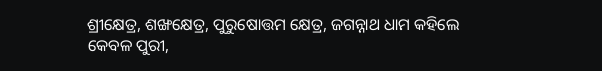ଶ୍ରୀକ୍ଷେତ୍ର, ଶଙ୍ଖକ୍ଷେତ୍ର, ପୁରୁଷୋତ୍ତମ କ୍ଷେତ୍ର, ଜଗନ୍ନାଥ ଧାମ କହିଲେ କେବଳ ପୁରୀ,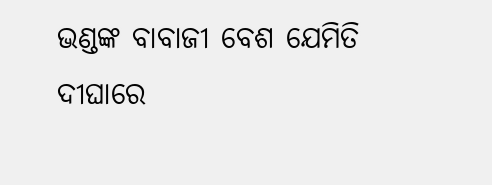ଭଣ୍ଡଙ୍କ ବାବାଜୀ ବେଶ ଯେମିତି ଦୀଘାରେ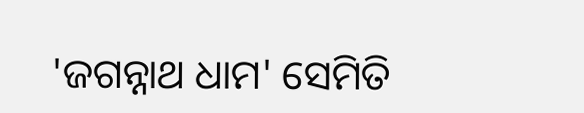'ଜଗନ୍ନାଥ ଧାମ' ସେମିତି